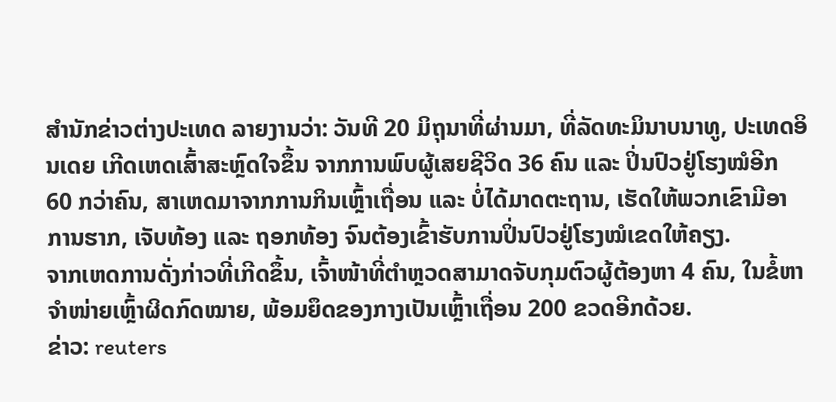ສຳນັກຂ່າວຕ່າງປະເທດ ລາຍງານວ່າ: ວັນທີ 20 ມິຖຸນາທີ່ຜ່ານມາ, ທີ່ລັດທະມິນາບນາທູ, ປະເທດອິນເດຍ ເກີດເຫດເສົ້າສະຫຼົດໃຈຂຶ້ນ ຈາກການພົບຜູ້ເສຍຊີວິດ 36 ຄົນ ແລະ ປິ່ນປົວຢູ່ໂຮງໝໍອີກ 60 ກວ່າຄົນ, ສາເຫດມາຈາກການກິນເຫຼົ້າເຖື່ອນ ແລະ ບໍ່ໄດ້ມາດຕະຖານ, ເຮັດໃຫ້ພວກເຂົາມີອາການຮາກ, ເຈັບທ້ອງ ແລະ ຖອກທ້ອງ ຈົນຕ້ອງເຂົ້າຮັບການປິ່ນປົວຢູ່ໂຮງໝໍເຂດໃຫ້ຄຽງ.
ຈາກເຫດການດັ່ງກ່າວທີ່ເກີດຂຶ້ນ, ເຈົ້າໜ້າທີ່ຕຳຫຼວດສາມາດຈັບກຸມຕົວຜູ້ຕ້ອງຫາ 4 ຄົນ, ໃນຂໍ້ຫາຈຳໜ່າຍເຫຼົ້າຜິດກົດໝາຍ, ພ້ອມຍຶດຂອງກາງເປັນເຫຼົ້າເຖື່ອນ 200 ຂວດອີກດ້ວຍ.
ຂ່າວ: reuters